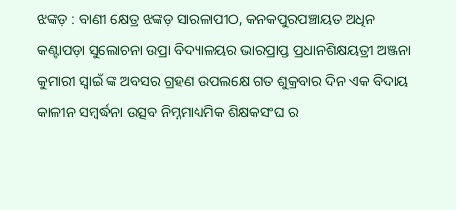ଝଙ୍କଡ଼ : ବାଣୀ କ୍ଷେତ୍ର ଝଙ୍କଡ଼ ସାରଳାପୀଠ, କନକପୁରପଞ୍ଚାୟତ ଅଧିନ କଣ୍ଟାପଡ଼ା ସୁଲୋଚନା ଉପ୍ରା ବିଦ୍ୟାଳୟର ଭାରପ୍ରାପ୍ତ ପ୍ରଧାନଶିକ୍ଷୟତ୍ରୀ ଅଞ୍ଜନା କୁମାରୀ ସ୍ଵାଇଁ ଙ୍କ ଅବସର ଗ୍ରହଣ ଉପଲକ୍ଷେ ଗତ ଶୁକ୍ରବାର ଦିନ ଏକ ବିଦାୟ କାଳୀନ ସମ୍ବର୍ଦ୍ଧନା ଉତ୍ସବ ନିମ୍ନମାଧ୍ୟମିକ ଶିକ୍ଷକସଂଘ ର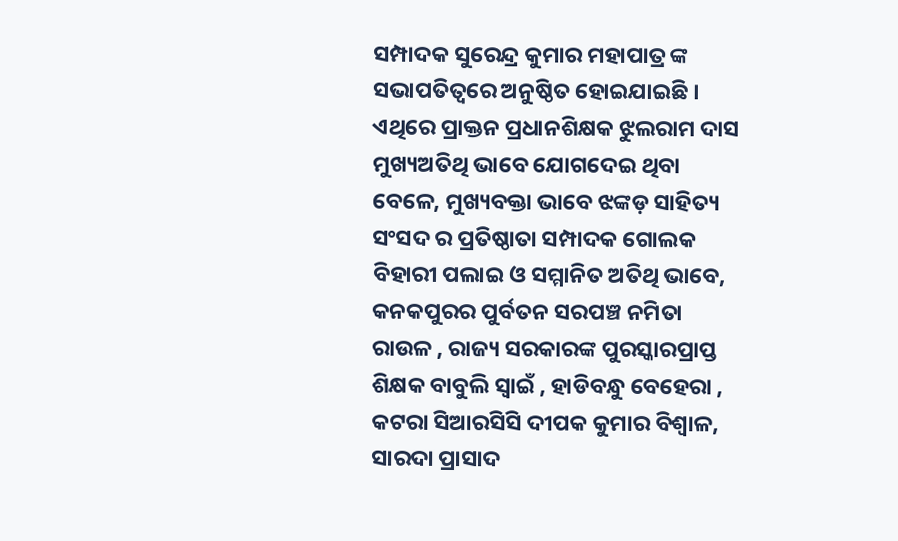ସମ୍ପାଦକ ସୁରେନ୍ଦ୍ର କୁମାର ମହାପାତ୍ର ଙ୍କ ସଭାପତିତ୍ବରେ ଅନୁଷ୍ଠିତ ହୋଇଯାଇଛି । ଏଥିରେ ପ୍ରାକ୍ତନ ପ୍ରଧାନଶିକ୍ଷକ ଝୁଲରାମ ଦାସ ମୁଖ୍ୟଅତିଥି ଭାବେ ଯୋଗଦେଇ ଥିବା ବେଳେ, ମୁଖ୍ୟବକ୍ତା ଭାବେ ଝଙ୍କଡ଼ ସାହିତ୍ୟ ସଂସଦ ର ପ୍ରତିଷ୍ଠାତା ସମ୍ପାଦକ ଗୋଲକ ବିହାରୀ ପଲାଇ ଓ ସମ୍ମାନିତ ଅତିଥି ଭାବେ, କନକପୁରର ପୁର୍ବତନ ସରପଞ୍ଚ ନମିତା ରାଉଳ , ରାଜ୍ୟ ସରକାରଙ୍କ ପୁରସ୍କାରପ୍ରାପ୍ତ ଶିକ୍ଷକ ବାବୁଲି ସ୍ଵାଇଁ , ହାଡିବନ୍ଧୁ ବେହେରା , କଟରା ସିଆରସିସି ଦୀପକ କୁମାର ବିଶ୍ବାଳ, ସାରଦା ପ୍ରାସାଦ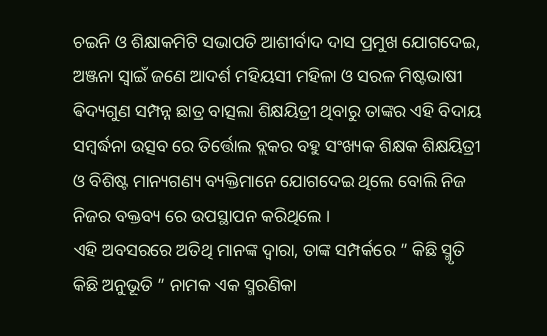ଚଇନି ଓ ଶିକ୍ଷାକମିଟି ସଭାପତି ଆଶୀର୍ବାଦ ଦାସ ପ୍ରମୁଖ ଯୋଗଦେଇ, ଅଞ୍ଜନା ସ୍ଵାଇଁ ଜଣେ ଆଦର୍ଶ ମହିୟସୀ ମହିଳା ଓ ସରଳ ମିଷ୍ଟଭାଷୀ ଵିଦ୍ୟଗୁଣ ସମ୍ପନ୍ନ ଛାତ୍ର ବାତ୍ସଲା ଶିକ୍ଷୟିତ୍ରୀ ଥିବାରୁ ତାଙ୍କର ଏହି ବିଦାୟ ସମ୍ବର୍ଦ୍ଧନା ଉତ୍ସବ ରେ ତିର୍ତ୍ତୋଲ ବ୍ଲକର ବହୁ ସଂଖ୍ୟକ ଶିକ୍ଷକ ଶିକ୍ଷୟିତ୍ରୀ ଓ ବିଶିଷ୍ଟ ମାନ୍ୟଗଣ୍ୟ ବ୍ୟକ୍ତିମାନେ ଯୋଗଦେଇ ଥିଲେ ବୋଲି ନିଜ ନିଜର ବକ୍ତବ୍ୟ ରେ ଉପସ୍ଥାପନ କରିଥିଲେ ।
ଏହି ଅବସରରେ ଅତିଥି ମାନଙ୍କ ଦ୍ଵାରା, ତାଙ୍କ ସମ୍ପର୍କରେ ” କିଛି ସ୍ମୃତି କିଛି ଅନୁଭୂତି ” ନାମକ ଏକ ସ୍ମରଣିକା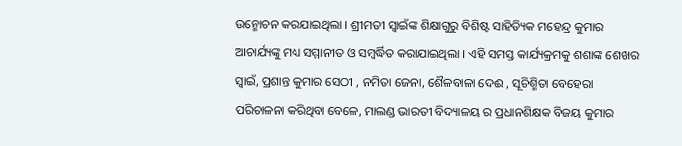ଉନ୍ମୋଚନ କରଯାଇଥିଲା । ଶ୍ରୀମତୀ ସ୍ଵାଇଁଙ୍କ ଶିକ୍ଷାଗୁରୁ ବିଶିଷ୍ଟ ସାହିତ୍ୟିକ ମହେନ୍ଦ୍ର କୁମାର ଆଚାର୍ଯ୍ୟଙ୍କୁ ମଧ୍ୟ ସମ୍ମାନୀତ ଓ ସମ୍ବର୍ଦ୍ଧିତ କରାଯାଇଥିଲା । ଏହି ସମସ୍ତ କାର୍ଯ୍ୟକ୍ରମକୁ ଶଶାଙ୍କ ଶେଖର ସ୍ଵାଇଁ, ପ୍ରଶାନ୍ତ କୁମାର ସେଠୀ , ନମିତା ଜେନା, ଶୈଳବାଳା ଦେଈ , ସୂଚିଶ୍ମିତା ବେହେରା ପରିଚାଳନା କରିଥିବା ବେଳେ, ମାଲଣ୍ଡ ଭାରତୀ ବିଦ୍ୟାଳୟ ର ପ୍ରଧାନଶିକ୍ଷକ ବିଜୟ କୁମାର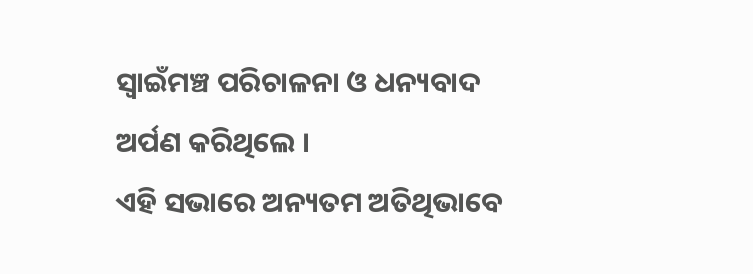ସ୍ୱାଇଁମଞ୍ଚ ପରିଚାଳନା ଓ ଧନ୍ୟବାଦ ଅର୍ପଣ କରିଥିଲେ ।
ଏହି ସଭାରେ ଅନ୍ୟତମ ଅତିଥିଭାବେ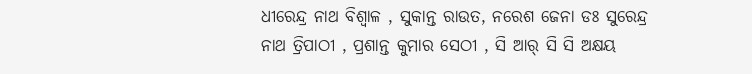ଧୀରେନ୍ଦ୍ର ନାଥ ବିଶ୍ୱାଳ , ସୁକାନ୍ତ ରାଉତ, ନରେଶ ଜେନା ଡଃ ସୁରେନ୍ଦ୍ର ନାଥ ତ୍ରିପାଠୀ , ପ୍ରଶାନ୍ତ କୁମାର ସେଠୀ , ସି ଆର୍ ସି ସି ଅକ୍ଷୟ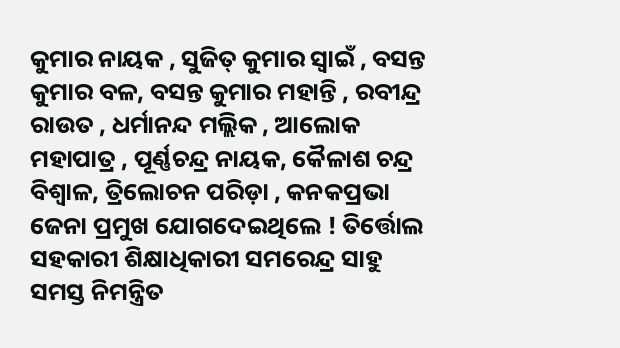କୁମାର ନାୟକ , ସୁଜିତ୍ କୁମାର ସ୍ଵାଇଁ , ବସନ୍ତ କୁମାର ବଳ, ବସନ୍ତ କୁମାର ମହାନ୍ତି , ରବୀନ୍ଦ୍ର ରାଉତ , ଧର୍ମାନନ୍ଦ ମଲ୍ଲିକ , ଆଲୋକ ମହାପାତ୍ର , ପୂର୍ଣ୍ଣଚନ୍ଦ୍ର ନାୟକ, କୈଳାଶ ଚନ୍ଦ୍ର ବିଶ୍ୱାଳ, ତ୍ରିଲୋଚନ ପରିଡ଼ା , କନକପ୍ରଭା ଜେନା ପ୍ରମୁଖ ଯୋଗଦେଇଥିଲେ ! ତିର୍ତ୍ତୋଲ ସହକାରୀ ଶିକ୍ଷାଧିକାରୀ ସମରେନ୍ଦ୍ର ସାହୁ ସମସ୍ତ ନିମନ୍ତ୍ରିତ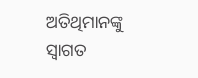ଅତିଥିମାନଙ୍କୁ ସ୍ୱାଗତ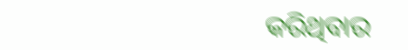କରିଥିବାର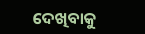ଦେଖିବାକୁ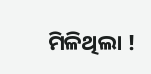ମିଳିଥିଲା !